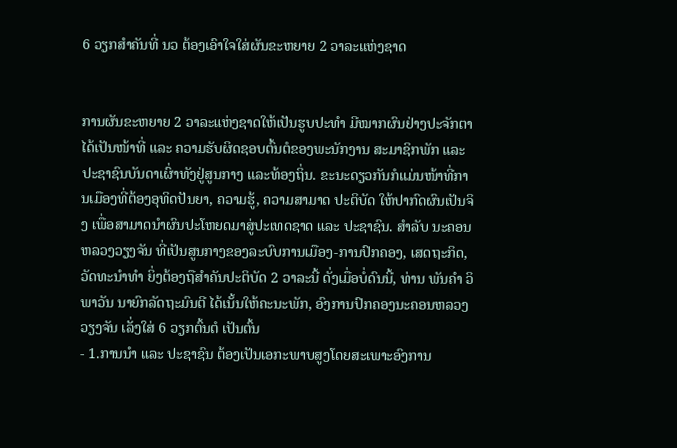6 ວຽກສໍາຄັນທີ່ ນວ ຕ້ອງເອົາໃຈໃສ່ຜັນຂະຫຍາຍ 2 ວາລະແຫ່ງຊາດ


ການຜັນຂະຫຍາຍ 2 ວາລະແຫ່ງຊາດໃຫ້ເປັນຮູບປະທຳ ມີໝາກຜົນຢ່າງປະຈັກຕາ ໄດ້ເປັນໜ້າທີ່ ແລະ ຄວາມຮັບຜິດຊອບຕົ້ນຕໍຂອງພະນັກງານ ສະມາຊິກພັກ ແລະ ປະຊາຊົນບັນດາເຜົ່າທັງຢູ່ສູນກາງ ແລະທ້ອງຖິ່ນ. ຂະນະດຽວກັນກໍແມ່ນໜ້າທີ່ການເມືອງທີ່ຕ້ອງອຸທິດປັນຍາ, ຄວາມຮູ້, ຄວາມສາມາດ ປະຕິບັດ ໃຫ້ປາກົດຜົນເປັນຈິງ ເພື່ອສາມາດນຳຜົນປະໂຫຍດມາສູ່ປະເທດຊາດ ແລະ ປະຊາຊົນ. ສຳລັບ ນະຄອນ ຫລວງວຽງຈັນ ທີ່ເປັນສູນກາງຂອງລະບົບການເມືອງ-ການປົກຄອງ, ເສດຖະກິດ, ວັດທະນຳທຳ ຍິ່ງຕ້ອງຖືສຳຄັນປະຕິບັດ 2 ວາລະນີ້ ດັ່ງເມື່ອບໍ່ດົນນີ້, ທ່ານ ພັນຄໍາ ວິພາວັນ ນາຍົກລັດຖະມົນຕີ ໄດ້ເນັ້ນໃຫ້ຄະນະພັກ, ອົງການປົກຄອງນະຄອນຫລວງວຽງຈັນ ເລັ່ງໃສ່ 6 ວຽກຕົ້ນຕໍ ເປັນຕົ້ນ
- 1.ການນຳ ແລະ ປະຊາຊົນ ຕ້ອງເປັນເອກະພາບສູງໂດຍສະເພາະອົງການ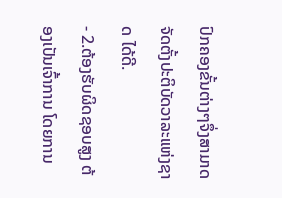ປົກຄອງຂັ້ນຕ່າງໆຈຶ່ງສາມາດ ຈັດຕັ້ງປະຕິບັດວາລະແຫ່ງຊາດ ໄດ້ດີ.
- 2.ຕ້ອງຮັບຜິດຊອບສູງ ຕ້ອງເປັນເຈົ້າການ ໂດຍການ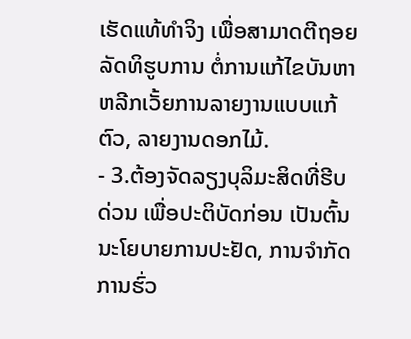ເຮັດແທ້ທຳຈິງ ເພື່ອສາມາດຕີຖອຍລັດທິຮູບການ ຕໍ່ການແກ້ໄຂບັນຫາ ຫລີກເວັ້ຍການລາຍງານແບບແກ້ຕົວ, ລາຍງານດອກໄມ້.
- 3.ຕ້ອງຈັດລຽງບຸລິມະສິດທີ່ຮີບດ່ວນ ເພື່ອປະຕິບັດກ່ອນ ເປັນຕົ້ນ ນະໂຍບາຍການປະຢັດ, ການຈຳກັດການຮົ່ວ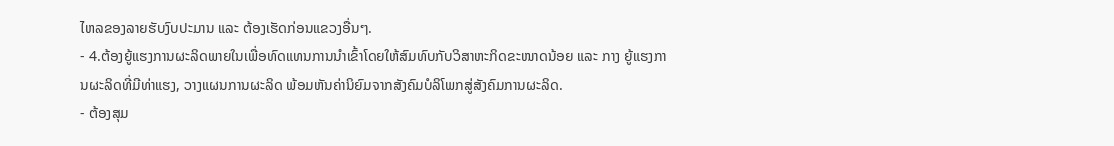ໄຫລຂອງລາຍຮັບງົບປະມານ ແລະ ຕ້ອງເຮັດກ່ອນແຂວງອື່ນໆ.
- 4.ຕ້ອງຍູ້ແຮງການຜະລິດພາຍໃນເພື່ອທົດແທນການນຳເຂົ້າໂດຍໃຫ້ສົມທົບກັບວິສາຫະກິດຂະໜາດນ້ອຍ ແລະ ກາງ ຍູ້ແຮງການຜະລິດທີ່ມີທ່າແຮງ, ວາງແຜນການຜະລິດ ພ້ອມຫັນຄ່ານິຍົມຈາກສັງຄົມບໍລິໂພກສູ່ສັງຄົມການຜະລິດ.
- ຕ້ອງສຸມ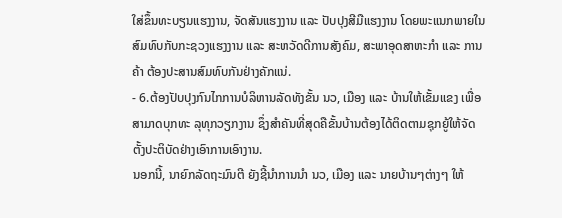ໃສ່ຂຶ້ນທະບຽນແຮງງານ, ຈັດສັນແຮງງານ ແລະ ປັບປຸງສີມືແຮງງານ ໂດຍພະແນກພາຍໃນສົມທົບກັບກະຊວງແຮງງານ ແລະ ສະຫວັດດີການສັງຄົມ, ສະພາອຸດສາຫະກຳ ແລະ ການຄ້າ ຕ້ອງປະສານສົມທົບກັນຢ່າງຄັກແນ່.
- 6.ຕ້ອງປັບປຸງກົນໄກການບໍລິຫານລັດທັງຂັ້ນ ນວ, ເມືອງ ແລະ ບ້ານໃຫ້ເຂັ້ມແຂງ ເພື່ອສາມາດບຸກທະ ລຸທຸກວຽກງານ ຊຶ່ງສຳຄັນທີ່ສຸດຄືຂັ້ນບ້ານຕ້ອງໄດ້ຕິດຕາມຊຸກຍູ້ໃຫ້ຈັດຕັ້ງປະຕິບັດຢ່າງເອົາການເອົາງານ.
ນອກນີ້, ນາຍົກລັດຖະມົນຕີ ຍັງຊີ້ນຳການນໍາ ນວ, ເມືອງ ແລະ ນາຍບ້ານໆຕ່າງໆ ໃຫ້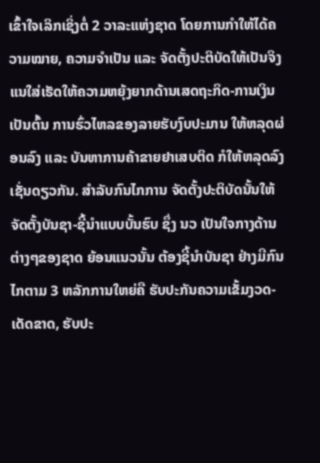ເຂົ້າໃຈເລິກເຊິ່ງຕໍ່ 2 ວາລະແຫ່ງຊາດ ໂດຍການກຳໃຫ້ໄດ້ຄວາມໝາຍ, ຄວາມຈໍາເປັນ ແລະ ຈັດຕັ້ງປະຕິບັດໃຫ້ເປັນຈິງແນໃສ່ເຮັດໃຫ້ຄວາມຫຍຸ້ງຍາກດ້ານເສດຖະກິດ-ການເງິນເປັນຕົ້ນ ການຮົ່ວໄຫລຂອງລາຍຮັບງົບປະມານ ໃຫ້ຫລຸດຜ່ອນລົງ ແລະ ບັນຫາການຄ້າຂາຍຢາເສບຕິດ ກໍໃຫ້ຫລຸດລົງເຊັ່ນດຽວກັນ. ສຳລັບກົນໄກການ ຈັດຕັ້ງປະຕິບັດນັ້ນໃຫ້ຈັດຕັ້ງບັນຊາ-ຊີ້ນຳແບບບັ້ນຮົບ ຊຶ່ງ ນວ ເປັນໃຈກາງດ້ານຕ່າງໆຂອງຊາດ ຍ້ອນແນວນັ້ນ ຕ້ອງຊີ້ນຳບັນຊາ ຢ່າງມີກົນໄກຕາມ 3 ຫລັກການໃຫຍ່ຄື ຮັບປະກັນຄວາມເຂັ້ມງວດ-ເດັດຂາດ, ຮັບປະ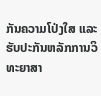ກັນຄວາມໂປ່ງໃສ ແລະ ຮັບປະກັນຫລັກການວິທະຍາສາ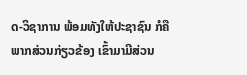ດ-ວິຊາການ ພ້ອມທັງໃຫ້ປະຊາຊົນ ກໍຄືພາກສ່ວນກ່ຽວຂ້ອງ ເຂົ້າມາມີສ່ວນ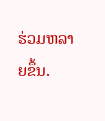ຮ່ວມຫລາຍຂຶ້ນ.